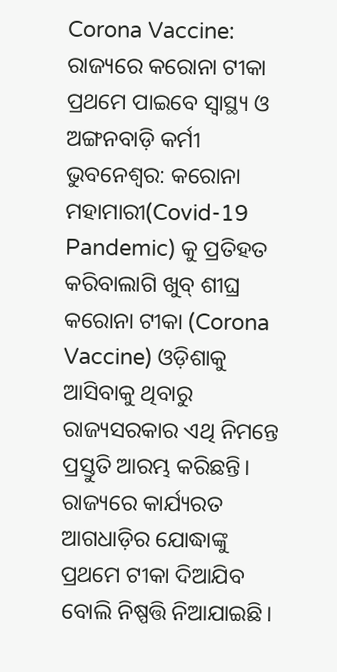Corona Vaccine: ରାଜ୍ୟରେ କରୋନା ଟୀକା ପ୍ରଥମେ ପାଇବେ ସ୍ୱାସ୍ଥ୍ୟ ଓ ଅଙ୍ଗନବାଡ଼ି କର୍ମୀ
ଭୁବନେଶ୍ଵର: କରୋନା ମହାମାରୀ(Covid-19 Pandemic) କୁ ପ୍ରତିହତ କରିବାଲାଗି ଖୁବ୍ ଶୀଘ୍ର କରୋନା ଟୀକା (Corona Vaccine) ଓଡ଼ିଶାକୁ ଆସିବାକୁ ଥିବାରୁ ରାଜ୍ୟସରକାର ଏଥି ନିମନ୍ତେ ପ୍ରସ୍ତୁତି ଆରମ୍ଭ କରିଛନ୍ତି।
ରାଜ୍ୟରେ କାର୍ଯ୍ୟରତ ଆଗଧାଡ଼ିର ଯୋଦ୍ଧାଙ୍କୁ ପ୍ରଥମେ ଟୀକା ଦିଆଯିବ ବୋଲି ନିଷ୍ପତ୍ତି ନିଆଯାଇଛି।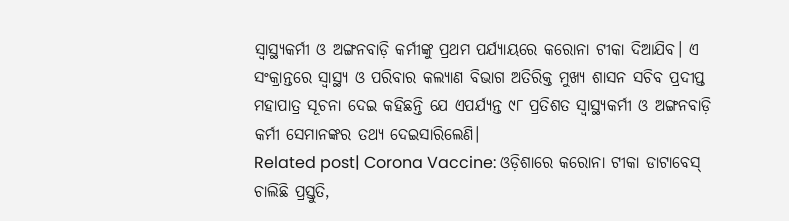ସ୍ୱାସ୍ଥ୍ୟକର୍ମୀ ଓ ଅଙ୍ଗନବାଡ଼ି କର୍ମୀଙ୍କୁ ପ୍ରଥମ ପର୍ଯ୍ୟାୟରେ କରୋନା ଟୀକା ଦିଆଯିବ। ଏ ସଂକ୍ରାନ୍ତରେ ସ୍ୱାସ୍ଥ୍ୟ ଓ ପରିବାର କଲ୍ୟାଣ ବିଭାଗ ଅତିରିକ୍ତ ମୁଖ୍ୟ ଶାସନ ସଚିବ ପ୍ରଦୀପ୍ତ ମହାପାତ୍ର ସୂଚନା ଦେଇ କହିଛନ୍ତି ଯେ ଏପର୍ଯ୍ୟନ୍ତ ୯୮ ପ୍ରତିଶତ ସ୍ୱାସ୍ଥ୍ୟକର୍ମୀ ଓ ଅଙ୍ଗନବାଡ଼ି କର୍ମୀ ସେମାନଙ୍କର ତଥ୍ୟ ଦେଇସାରିଲେଣି।
Related post| Corona Vaccine: ଓଡ଼ିଶାରେ କରୋନା ଟୀକା ଡାଟାବେସ୍ ଚାଲିଛି ପ୍ରସ୍ତୁତି,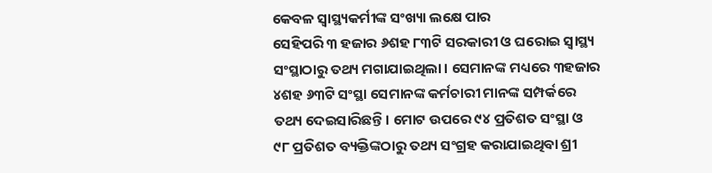କେବଳ ସ୍ୱାସ୍ଥ୍ୟକର୍ମୀଙ୍କ ସଂଖ୍ୟା ଲକ୍ଷେ ପାର
ସେହିପରି ୩ ହଜାର ୬ଶହ ୮୩ଟି ସରକାରୀ ଓ ଘରୋଇ ସ୍ୱାସ୍ଥ୍ୟ ସଂସ୍ଥାଠାରୁ ତଥ୍ୟ ମଗାଯାଇଥିଲା। ସେମାନଙ୍କ ମଧ୍ୟରେ ୩ହଜାର ୪ଶହ ୬୩ଟି ସଂସ୍ଥା ସେମାନଙ୍କ କର୍ମଚାରୀ ମାନଙ୍କ ସମ୍ପର୍କରେ ତଥ୍ୟ ଦେଇସାରିଛନ୍ତି। ମୋଟ ଉପରେ ୯୪ ପ୍ରତିଶତ ସଂସ୍ଥା ଓ ୯୮ ପ୍ରତିଶତ ବ୍ୟକ୍ତିଙ୍କଠାରୁ ତଥ୍ୟ ସଂଗ୍ରହ କରାଯାଇଥିବା ଶ୍ରୀ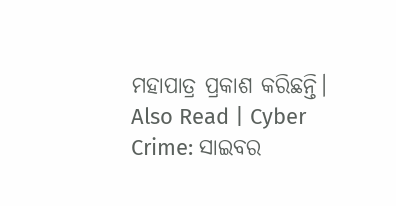ମହାପାତ୍ର ପ୍ରକାଶ କରିଛନ୍ତି।
Also Read | Cyber Crime: ସାଇବର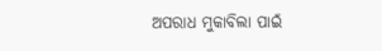ଅପରାଧ ମୁକାବିଲା ପାଇଁ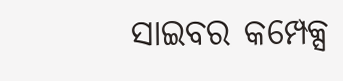ସାଇବର କମ୍ପେକ୍ସ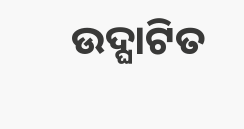ଉଦ୍ଘାଟିତ